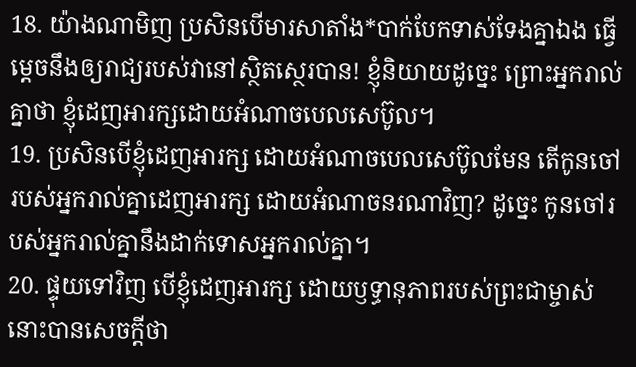18. យ៉ាងណាមិញ ប្រសិនបើមារសាតាំង*បាក់បែកទាស់ទែងគ្នាឯង ធ្វើម្ដេចនឹងឲ្យរាជ្យរបស់វានៅស្ថិតស្ថេរបាន! ខ្ញុំនិយាយដូច្នេះ ព្រោះអ្នករាល់គ្នាថា ខ្ញុំដេញអារក្សដោយអំណាចបេលសេប៊ូល។
19. ប្រសិនបើខ្ញុំដេញអារក្ស ដោយអំណាចបេលសេប៊ូលមែន តើកូនចៅរបស់អ្នករាល់គ្នាដេញអារក្ស ដោយអំណាចនរណាវិញ? ដូច្នេះ កូនចៅរបស់អ្នករាល់គ្នានឹងដាក់ទោសអ្នករាល់គ្នា។
20. ផ្ទុយទៅវិញ បើខ្ញុំដេញអារក្ស ដោយឫទ្ធានុភាពរបស់ព្រះជាម្ចាស់ នោះបានសេចក្ដីថា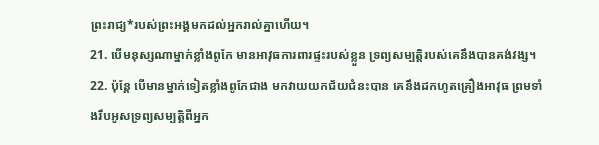ព្រះរាជ្យ*របស់ព្រះអង្គមកដល់អ្នករាល់គ្នាហើយ។
21. បើមនុស្សណាម្នាក់ខ្លាំងពូកែ មានអាវុធការពារផ្ទះរបស់ខ្លួន ទ្រព្យសម្បត្តិរបស់គេនឹងបានគង់វង្ស។
22. ប៉ុន្តែ បើមានម្នាក់ទៀតខ្លាំងពូកែជាង មកវាយយកជ័យជំនះបាន គេនឹងដកហូតគ្រឿងអាវុធ ព្រមទាំងរឹបអូសទ្រព្យសម្បត្តិពីអ្នក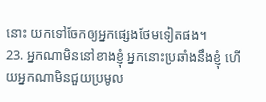នោះ យកទៅចែកឲ្យអ្នកផ្សេងថែមទៀតផង។
23. អ្នកណាមិននៅខាងខ្ញុំ អ្នកនោះប្រឆាំងនឹងខ្ញុំ ហើយអ្នកណាមិនជួយប្រមូល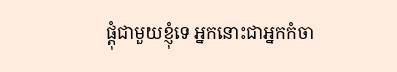ផ្ដុំជាមួយខ្ញុំទេ អ្នកនោះជាអ្នកកំចា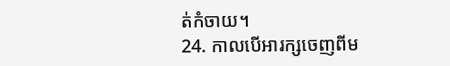ត់កំចាយ។
24. កាលបើអារក្សចេញពីម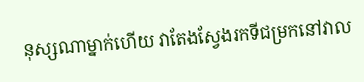នុស្សណាម្នាក់ហើយ វាតែងស្វែងរកទីជម្រកនៅវាល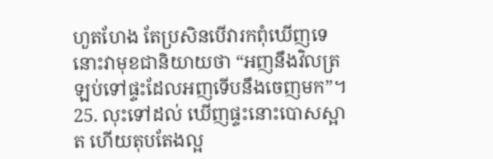ហួតហែង តែប្រសិនបើវារកពុំឃើញទេ នោះវាមុខជានិយាយថា “អញនឹងវិលត្រឡប់ទៅផ្ទះដែលអញទើបនឹងចេញមក”។
25. លុះទៅដល់ ឃើញផ្ទះនោះបោសស្អាត ហើយតុបតែងល្អ